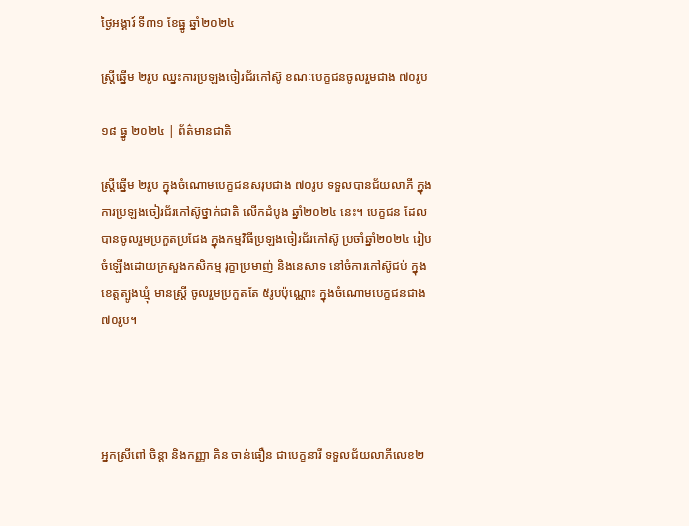ថ្ងៃអង្គារ៍ ទី៣១ ខែធ្នូ ឆ្នាំ២០២៤

ស្រ្តីឆ្នើម ២រូប ឈ្នះការប្រឡងចៀរជ័រកៅស៊ូ ខណៈបេក្ខជនចូលរួមជាង ៧០រូប

១៨ ធ្នូ ២០២៤ | ព័ត៌មានជាតិ

ស្ត្រីឆ្នើម ២រូប ក្នុងចំណោមបេក្ខជនសរុបជាង ៧០រូប ទទួលបានជ័យលាភី ក្នុងការប្រឡងចៀរជ័រកៅស៊ូថ្នាក់ជាតិ លើកដំបូង ឆ្នាំ២០២៤ នេះ។ បេក្ខជន ដែលបានចូលរួមប្រកួតប្រជែង ក្នុងកម្មវិធីប្រឡងចៀរជ័រកៅស៊ូ ប្រចាំឆ្នាំ២០២៤ រៀបចំឡើងដោយក្រសួងកសិកម្ម រុក្ខាប្រមាញ់ និងនេសាទ នៅចំការកៅស៊ូជប់ ក្នុងខេត្តត្បូងឃ្មុំ មានស្រ្តី ចូលរួមប្រកួតតែ ៥រូបប៉ុណ្ណោះ ក្នុងចំណោមបេក្ខជនជាង ៧០រូប។




អ្នកស្រីពៅ ចិន្តា និងកញ្ញា គិន ចាន់ធឿន ជាបេក្ខនារី ទទួលជ័យលាភីលេខ២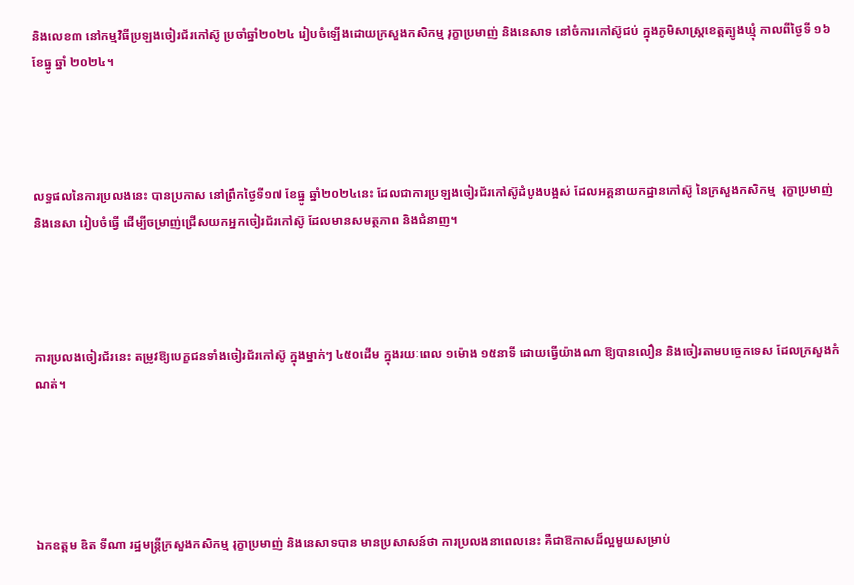និងលេខ៣ នៅកម្មវិធីប្រឡងចៀរជ័រកៅស៊ូ ប្រចាំឆ្នាំ២០២៤ រៀបចំឡើងដោយក្រសួងកសិកម្ម រុក្ខាប្រមាញ់ និងនេសាទ នៅចំការកៅស៊ូជប់ ក្នុងភូមិសាស្ត្រខេត្តត្បូងឃ្មុំ កាលពីថ្ងៃទី ១៦ ខែធ្នូ ឆ្នាំ ២០២៤។




លទ្ធផលនៃការប្រលងនេះ បានប្រកាស នៅព្រឹកថ្ងៃទី១៧ ខែធ្នូ ឆ្នាំ២០២៤នេះ ដែលជាការប្រឡងចៀរជ័រកៅស៊ូដំបូងបង្អស់ ដែលអគ្គនាយកដ្ឋានកៅស៊ូ នៃក្រសួងកសិកម្ម  រុក្ខាប្រមាញ់ និងនេសា រៀបចំធ្វើ ដើម្បីចម្រាញ់ជ្រើសយកអ្នកចៀរជ័រកៅស៊ូ ដែលមានសមត្ថភាព និងជំនាញ។




ការប្រលងចៀរជ័រនេះ តម្រូវឱ្យបេក្ខជនទាំងចៀរជ័រកៅស៊ូ ក្នុងម្នាក់ៗ ៤៥០ដើម ក្នុងរយៈពេល ១ម៉ោង ១៥នាទី ដោយធ្វើយ៉ាងណា ឱ្យបានលឿន និងចៀរតាមបច្ចេកទេស ដែលក្រសួងកំណត់។





ឯកឧត្តម ឌិត ទីណា រដ្ឋមន្រ្តីក្រសួងកសិកម្ម រុក្ខាប្រមាញ់ និងនេសាទបាន មានប្រសាសន៍ថា ការប្រលងនាពេលនេះ គឺជាឱកាសដ៏ល្អមួយសម្រាប់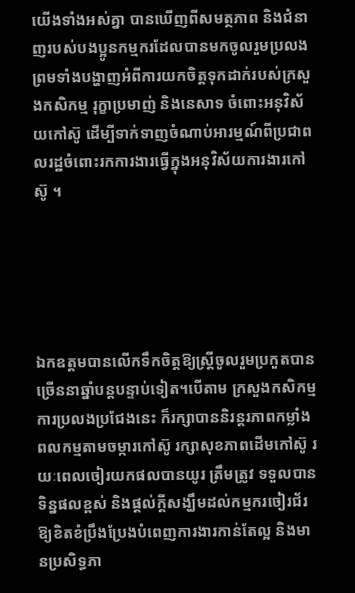យើងទាំងអស់គ្នា បានឃើញពីសមត្ថភាព និងជំនាញរបស់បងប្អូនកម្មករដែលបានមកចូលរួមប្រលង ព្រមទាំងបង្ហាញអំពីការយកចិត្ដទុកដាក់របស់ក្រសួងកសិកម្ម រុក្ខាប្រមាញ់ និងនេសាទ ចំពោះអនុវិស័យកៅស៊ូ ដើម្បីទាក់ទាញចំណាប់អារម្មណ៍ពីប្រជាពលរដ្ឋចំពោះរកការងារធ្វើក្នុងអនុវិស័យការងារកៅស៊ូ ។





ឯកឧត្តមបានលើកទឹកចិត្តឱ្យស្រ្តីចូលរួមប្រកួតបានច្រើននាឆ្នាំបន្តបន្ទាប់ទៀត។បើតាម ក្រសួងកសិកម្ម ការប្រលងប្រជែងនេះ ក៏រក្សាបាននិរន្ដរភាពកម្លាំងពលកម្មតាមចម្ការកៅស៊ូ រក្សាសុខភាពដើមកៅស៊ូ រយៈពេលចៀរយកផលបានយូរ ត្រឹមត្រូវ ទទួលបានទិន្នផលខ្ពស់ និងផ្ដល់ក្ដីសង្ឃឹមដល់កម្មករចៀរជ័រឱ្យខិតខំប្រឹងប្រែងបំពេញការងារកាន់តែល្អ និងមានប្រសិទ្ធភា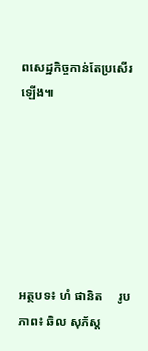ពសេដ្ឋកិច្ចកាន់តែប្រសើរឡើង៕







អត្ថបទ៖ ហំ ផានិត     រូបភាព៖ ឆិល សុភ័ស្ត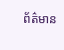ព័ត៌មាន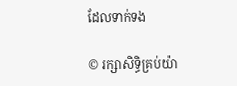ដែលទាក់ទង

© រក្សាសិទ្ធិគ្រប់យ៉ា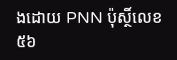ងដោយ PNN ប៉ុស្ថិ៍លេខ៥៦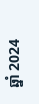ឆ្នាំ 2024